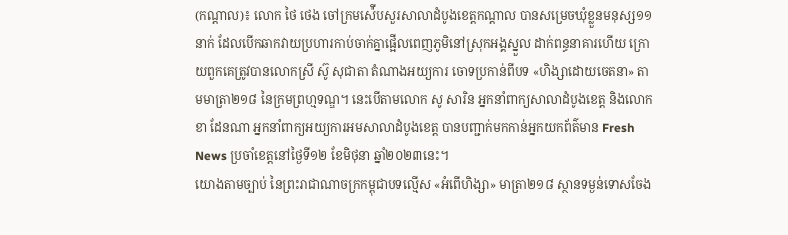(កណ្ដាល)៖ លោក ថៃ ថេង ចៅក្រមស៉ើបសួរសាលាដំបូងខេត្តកណ្ដាល បានសម្រេចឃុំខ្លួនមនុស្ស១១នាក់ ដែលបើកឆាកវាយប្រហារកាប់ចាក់គ្នាផ្អើលពេញភូមិនៅស្រុកអង្គស្នួល ដាក់ពន្ធនាគារហើយ ក្រោយពួកគេត្រូវបានលោកស្រី ស៊ូ សុជាតា តំណាងអយ្យការ ចោទប្រកាន់ពីបទ «ហិង្សាដោយចេតនា» តាមមាត្រា២១៨ នៃក្រមព្រហ្មទណ្ឌ។ នេះបើតាមលោក សូ សារិន អ្នកនាំពាក្យសាលាដំបូងខេត្ត និងលោក ខា ដែនណា អ្នកនាំពាក្យអយ្យការអមសាលាដំបូងខេត្ត បានបញ្ជាក់មកកាន់អ្នកយកព័ត៌មាន Fresh News ប្រចាំខេត្តនៅថ្ងៃទី១២ ខែមិថុនា ឆ្នាំ២០២៣នេះ។
យោងតាមច្បាប់ នៃព្រះរាជាណាចក្រកម្ពុជាបទល្មើស «អំពើហិង្សា» មាត្រា២១៨ ស្ថានទម្ងន់ទោសចែង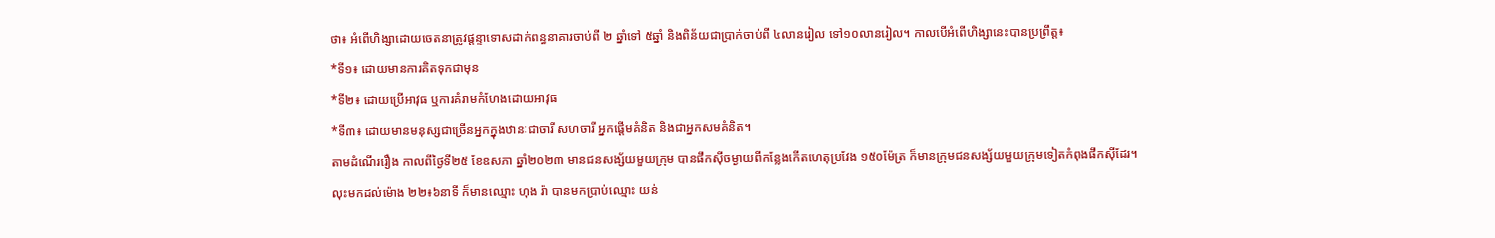ថា៖ អំពើហិង្សាដោយចេតនាត្រូវផ្ដន្ទាទោសដាក់ពន្ធនាគារចាប់ពី ២ ឆ្នាំទៅ ៥ឆ្នាំ និងពិន័យជាប្រាក់ចាប់ពី ៤លានរៀល ទៅ១០លានរៀល។ កាលបើអំពើហិង្សានេះបានប្រព្រឹត្ត៖
*ទី១៖ ដោយមានការគិតទុកជាមុន
*ទី២៖ ដោយប្រើអាវុធ ឬការគំរាមកំហែងដោយអាវុធ
*ទី៣៖ ដោយមានមនុស្សជាច្រើនអ្នកក្នុងឋានៈជាចារី សហចារី អ្នកផ្ដើមគំនិត និងជាអ្នកសមគំនិត។
តាមដំណើររឿង កាលពីថ្ងៃទី២៥ ខែឧសភា ឆ្នាំ២០២៣ មានជនសង្ស័យមួយក្រុម បានផឹកស៊ីចម្ងាយពីកន្លែងកើតហេតុប្រវែង ១៥០ម៉ែត្រ ក៏មានក្រុមជនសង្ស័យមួយក្រុមទៀតកំពុងផឹកស៊ីដែរ។
លុះមកដល់ម៉ោង ២២៖៦នាទី ក៏មានឈ្មោះ ហុង រ៉ា បានមកប្រាប់ឈ្មោះ យន់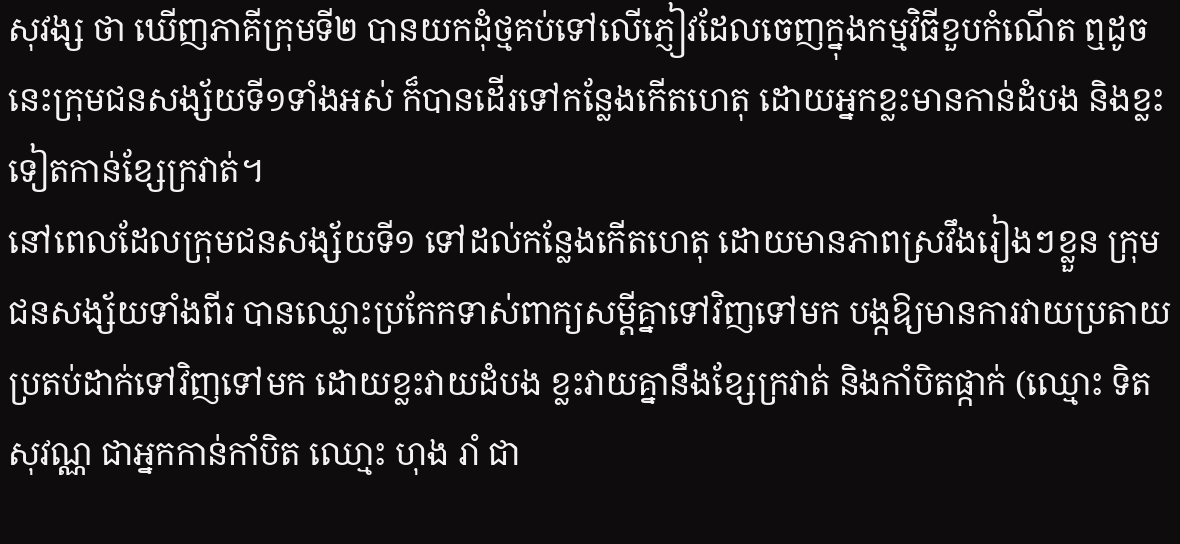សុវង្ស ថា ឃើញភាគីក្រុមទី២ បានយកដុំថ្មគប់ទៅលើភ្ញៀវដែលចេញក្នុងកម្មវិធីខួបកំណើត ឮដូចនេះក្រុមជនសង្ស័យទី១ទាំងអស់ ក៏បានដើរទៅកន្លែងកើតហេតុ ដោយអ្នកខ្លះមានកាន់ដំបង និងខ្លះទៀតកាន់ខ្សែក្រវាត់។
នៅពេលដែលក្រុមជនសង្ស័យទី១ ទៅដល់កន្លែងកើតហេតុ ដោយមានភាពស្រវឹងរៀងៗខ្លួន ក្រុមជនសង្ស័យទាំងពីរ បានឈ្លោះប្រកែកទាស់ពាក្យសម្តីគ្នាទៅវិញទៅមក បង្កឱ្យមានការវាយប្រតាយ ប្រតប់ដាក់ទៅវិញទៅមក ដោយខ្លះវាយដំបង ខ្លះវាយគ្នានឹងខ្សែក្រវាត់ និងកាំបិតផ្កាក់ (ឈ្មោះ ទិត សុវណ្ណ ជាអ្នកកាន់កាំបិត ឈោ្មះ ហុង រាំ ជា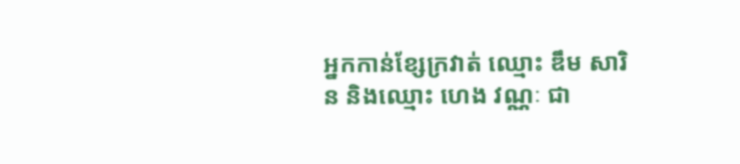អ្នកកាន់ខ្សែក្រវាត់ ឈ្មោះ ឌឹម សារិន និងឈ្មោះ ហេង វណ្ណៈ ជា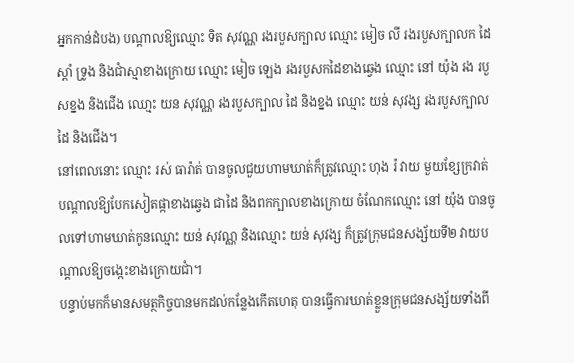អ្នកកាន់ដំបង) បណ្តាលឱ្យឈ្មោះ ទិត សុវណ្ណ រងរបួសក្បាល ឈ្មោះ មៀច លី រងរបួសក្បាលក ដៃស្ដាំ ទ្រូង និងជាំស្មាខាងក្រោយ ឈ្មោះ មៀច ឡេង រងរបួសកដៃខាងឆ្វេង ឈ្មោះ នៅ យ៉ុង រង របួសខ្នង និងជើង ឈោ្មះ យន សុវណ្ណ រងរបួសក្បាល ដៃ និងខ្នង ឈ្មោះ យន់ សុវង្ស រងរបួសក្បាល ដៃ និងជើង។
នៅពេលនោះ ឈ្មោះ រស់ ធារ៉ាត់ បានចូលជួយហាមឃាត់ក៏ត្រូវឈ្មោះ ហុង រ៉ វាយ មួយខ្សែក្រវាត់ បណ្ដាលឱ្យបែកសៀតផ្កាខាងឆ្វេង ជាដៃ និងពកក្បាលខាងក្រោយ ចំណែកឈ្មោះ នៅ យ៉ុង បានចូលទៅហាមឃាត់កូនឈ្មោះ យន់ សុវណ្ណ និងឈ្មោះ យន់ សុវង្ស ក៏ត្រូវក្រុមជនសង្ស័យទី២ វាយបណ្តាលឱ្យចង្កេះខាងក្រោយជាំ។
បន្ទាប់មកក៏មានសមត្ថកិច្ចបានមកដល់កន្លែងកើតហេតុ បានធ្វើការឃាត់ខ្លួនក្រុមជនសង្ស័យទាំងពី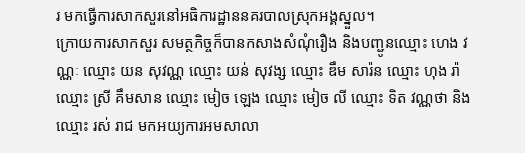រ មកធ្វើការសាកសួរនៅអធិការដ្ឋាននគរបាលស្រុកអង្គស្នួល។
ក្រោយការសាកសួរ សមត្ថកិច្ចក៏បានកសាងសំណុំរឿង និងបញ្ជូនឈ្មោះ ហេង វណ្ណៈ ឈ្មោះ យន សុវណ្ណ ឈ្មោះ យន់ សុវង្ស ឈ្មោះ ឌឹម សារ៉ន ឈ្មោះ ហុង រ៉ា ឈ្មោះ ស្រី គឹមសាន ឈ្មោះ មៀច ឡេង ឈ្មោះ មៀច លី ឈ្មោះ ទិត វណ្ណថា និងឈ្មោះ រស់ រាជ មកអយ្យការអមសាលា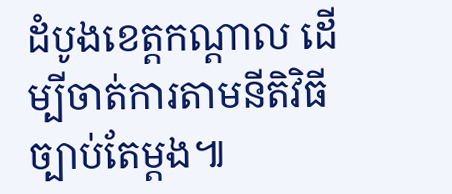ដំបូងខេត្តកណ្តាល ដើម្បីចាត់ការតាមនីតិវិធីច្បាប់តែម្តង៕